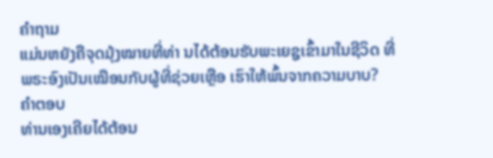ຄຳຖາມ
ແມ່ນຫຍັງຄືຈຸດມຸ້ງໝາຍທີ່ທ່າ ນໄດ້ຕ້ອນຮັບພະເຍຊູເຂົ້າມາໃນຊີວິດ ທີ່ພຣະອົງເປັນເໝືອນກັບຜູ້ທີ່ຊ່ວຍເຫຼືອ ເຮົາໃຫ້ພົ້ນຈາກຄວາມບາບ?
ຄຳຕອບ
ທ່ານເອງເຄີຍໄດ້ຕ້ອນ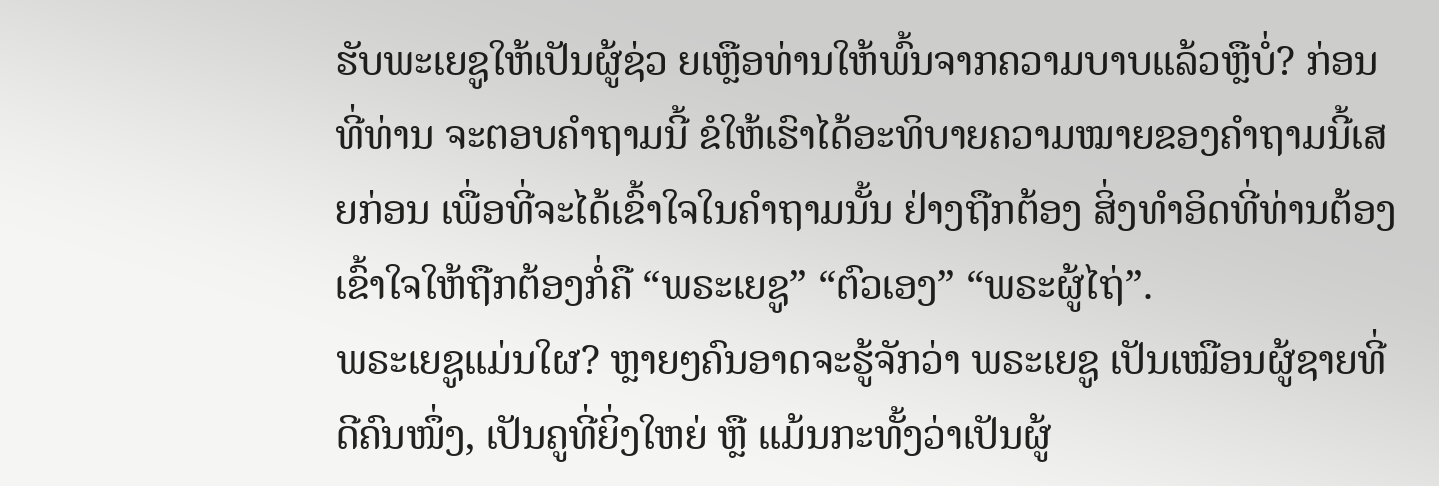ຮັບພະເຍຊູໃຫ້ເປັນຜູ້ຊ່ວ ຍເຫຼືອທ່ານໃຫ້ພົ້ນຈາກຄວາມບາບແລ້ວຫຼືບໍ່? ກ່ອນທີ່ທ່ານ ຈະຕອບຄຳຖາມນີ້ ຂໍໃຫ້ເຮົາໄດ້ອະທິບາຍຄວາມໝາຍຂອງຄຳຖາມນີ້ເສຍກ່ອນ ເພື່ອທີ່ຈະໄດ້ເຂົ້າໃຈໃນຄຳຖາມນັ້ນ ຢ່າງຖືກຕ້ອງ ສິ່ງທຳອິດທີ່ທ່ານຕ້ອງເຂົ້າໃຈໃຫ້ຖືກຕ້ອງກໍ່ຄື “ພຣະເຍຊູ” “ຕົວເອງ” “ພຣະຜູ້ໄຖ່”.
ພຣະເຍຊູແມ່ນໃຜ? ຫຼາຍໆຄົນອາດຈະຮູ້ຈັກວ່າ ພຣະເຍຊູ ເປັນເໝືອນຜູ້ຊາຍທີ່ດີຄົນໜຶ່ງ, ເປັນຄູທີ່ຍິ່ງໃຫຍ່ ຫຼື ແມ້ນກະທັ້ງວ່າເປັນຜູ້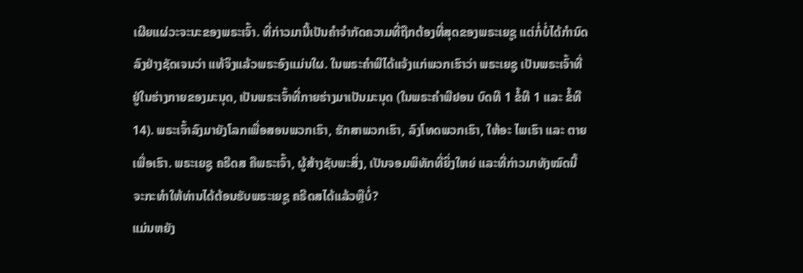ເຜີຍແຜ່ວະຈະນະຂອງພຣະເຈົ້າ. ທີ່ກ່າວມານີ້ເປັນຄຳຈຳກັດຄວາມທີ່ຖືກຕ້ອງທີ່ສຸດຂອງພຣະເຍຊູ ແຕ່ກໍ່ບໍ່ໄດ້ກຳນົດລົງຢ່າງຊັດເຈນວ່າ ແທ້ຈິງແລ້ວພຣະອົງແມ່ນໃຜ. ໃນພຣະຄຳພີໄດ້ແຈ້ງແກ່ພວກເຮົາວ່າ ພຣະເຍຊູ ເປັນພຣະເຈົ້າທີ່ຢູ່ໃນຮ່າງກາຍຂອງມະນຸດ, ເປັນພຣະເຈົ້າທີ່ກາຍຮ່າງມາເປັນມະນຸດ (ໃນພຣະຄຳພີຢອນ ບົດທີ 1 ຂໍ້ທີ 1 ແລະ ຂໍ້ທີ 14). ພຣະເຈົ້າລົງມາຍັງໂລກເພື່ອສອນພວກເຮົາ, ຮັກສາພວກເຮົາ, ລົງໂທດພວກເຮົາ, ໃຫ້ອະ ໄພເຮົາ ແລະ ຕາຍເພື່ອເຮົາ. ພຣະເຍຊູ ຄຣີດສ ຄືພຣະເຈົ້າ, ຜູ້ສ້າງຊັບພະສິ່ງ, ເປັນຈອມພິທັກທີ່ຍິ່ງໃຫຍ່ ແລະທີ່ກ່າວມາທັງໝົດນີ້ ຈະກະທຳໃຫ້ທ່ານໄດ້ຕ້ອນຮັບພຣະເຍຊູ ຄຣີດສໄດ້ແລ້ວຫຼືບໍ່?
ແມ່ນຫຍັງ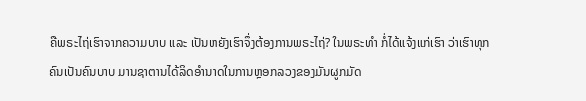ຄືພຣະໄຖ່ເຮົາຈາກຄວາມບາບ ແລະ ເປັນຫຍັງເຮົາຈຶ່ງຕ້ອງການພຣະໄຖ່? ໃນພຣະທຳ ກໍ່ໄດ້ແຈ້ງແກ່ເຮົາ ວ່າເຮົາທຸກຄົນເປັນຄົນບາບ ມານຊາຕານໄດ້ລິດອຳນາດໃນການຫຼອກລວງຂອງມັນຜູກມັດ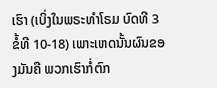ເຮົາ (ເບິ່ງໃນພຣະທຳໂຣມ ບົດທີ 3 ຂໍ້ທີ 10-18) ເພາະເຫດນັ້ນຜົນຂອງມັນຄື ພວກເຮົາກໍ່ຕົກ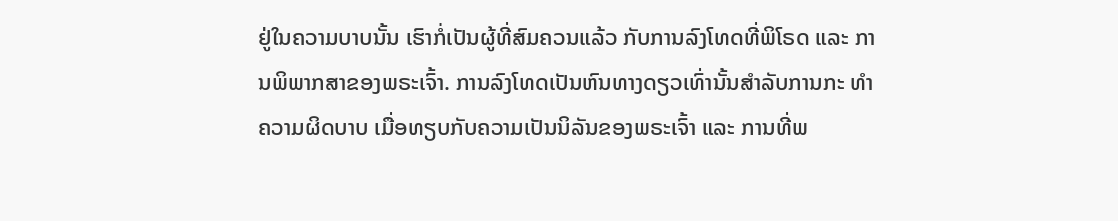ຢູ່ໃນຄວາມບາບນັ້ນ ເຮົາກໍ່ເປັນຜູ້ທີ່ສົມຄວນແລ້ວ ກັບການລົງໂທດທີ່ພິໂຣດ ແລະ ການພິພາກສາຂອງພຣະເຈົ້າ. ການລົງໂທດເປັນຫົນທາງດຽວເທົ່ານັ້ນສຳລັບການກະ ທຳຄວາມຜິດບາບ ເມື່ອທຽບກັບຄວາມເປັນນິລັນຂອງພຣະເຈົ້າ ແລະ ການທີ່ພ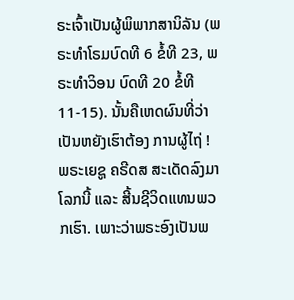ຣະເຈົ້າເປັນຜູ້ພິພາກສານິລັນ (ພຣະທຳໂຣມບົດທີ 6 ຂໍ້ທີ 23, ພຣະທຳວິອນ ບົດທີ 20 ຂໍ້ທີ 11-15). ນັ້ນຄືເຫດຜົນທີ່ວ່າເປັນຫຍັງເຮົາຕ້ອງ ການຜູ້ໄຖ່ !
ພຣະເຍຊູ ຄຣີດສ ສະເດັດລົງມາໂລກນີ້ ແລະ ສີ້ນຊີວິດແທນພວກເຮົາ. ເພາະວ່າພຣະອົງເປັນພ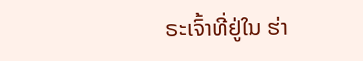ຣະເຈົ້າທີ່ຢູ່ໃນ ຮ່າ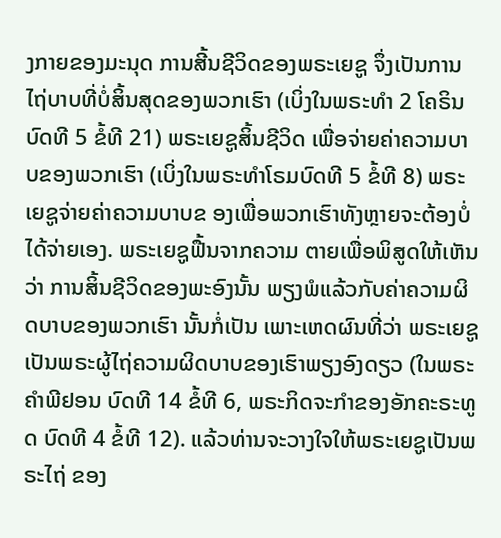ງກາຍຂອງມະນຸດ ການສີ້ນຊີວິດຂອງພຣະເຍຊູ ຈຶ່ງເປັນການໄຖ່ບາບທີ່ບໍ່ສິ້ນສຸດຂອງພວກເຮົາ (ເບິ່ງໃນພຣະທຳ 2 ໂຄຣິນ ບົດທີ 5 ຂໍ້ທີ 21) ພຣະເຍຊູສິ້ນຊີວິດ ເພື່ອຈ່າຍຄ່າຄວາມບາບຂອງພວກເຮົາ (ເບິ່ງໃນພຣະທຳໂຣມບົດທີ 5 ຂໍ້ທີ 8) ພຣະເຍຊູຈ່າຍຄ່າຄວາມບາບຂ ອງເພື່ອພວກເຮົາທັງຫຼາຍຈະຕ້ອງບໍ່ໄດ້ຈ່າຍເອງ. ພຣະເຍຊູຟື້ນຈາກຄວາມ ຕາຍເພື່ອພິສູດໃຫ້ເຫັນວ່າ ການສິ້ນຊີວິດຂອງພະອົງນັ້ນ ພຽງພໍແລ້ວກັບຄ່າຄວາມຜິດບາບຂອງພວກເຮົາ ນັ້ນກໍ່ເປັນ ເພາະເຫດຜົນທີ່ວ່າ ພຣະເຍຊູເປັນພຣະຜູ້ໄຖ່ຄວາມຜິດບາບຂອງເຮົາພຽງອົງດຽວ (ໃນພຣະຄຳພີຢອນ ບົດທີ 14 ຂໍ້ທີ 6, ພຣະກິດຈະກຳຂອງອັກຄະຣະທູດ ບົດທີ 4 ຂໍ້ທີ 12). ແລ້ວທ່ານຈະວາງໃຈໃຫ້ພຣະເຍຊູເປັນພຣະໄຖ່ ຂອງ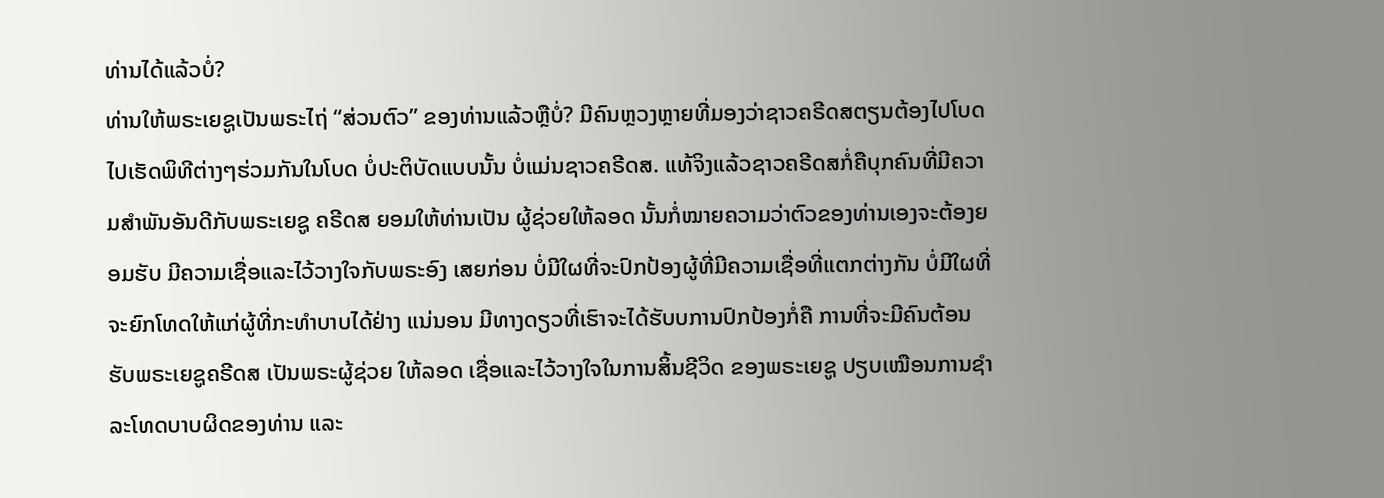ທ່ານໄດ້ແລ້ວບໍ່?
ທ່ານໃຫ້ພຣະເຍຊູເປັນພຣະໄຖ່ “ສ່ວນຕົວ” ຂອງທ່ານແລ້ວຫຼືບໍ່? ມີຄົນຫຼວງຫຼາຍທີ່ມອງວ່າຊາວຄຣີດສຕຽນຕ້ອງໄປໂບດ ໄປເຮັດພິທີຕ່າງໆຮ່ວມກັນໃນໂບດ ບໍ່ປະຕິບັດແບບນັ້ນ ບໍ່ແມ່ນຊາວຄຣີດສ. ແທ້ຈິງແລ້ວຊາວຄຣີດສກໍ່ຄືບຸກຄົນທີ່ມີຄວາມສຳພັນອັນດີກັບພຣະເຍຊູ ຄຣີດສ ຍອມໃຫ້ທ່ານເປັນ ຜູ້ຊ່ວຍໃຫ້ລອດ ນັ້ນກໍ່ໝາຍຄວາມວ່າຕົວຂອງທ່ານເອງຈະຕ້ອງຍອມຮັບ ມີຄວາມເຊື່ອແລະໄວ້ວາງໃຈກັບພຣະອົງ ເສຍກ່ອນ ບໍ່ມີໃຜທີ່ຈະປົກປ້ອງຜູ້ທີ່ມີຄວາມເຊື່ອທີ່ແຕກຕ່າງກັນ ບໍ່ມີໃຜທີ່ຈະຍົກໂທດໃຫ້ແກ່ຜູ້ທີ່ກະທຳບາບໄດ້ຢ່າງ ແນ່ນອນ ມີທາງດຽວທີ່ເຮົາຈະໄດ້ຮັບບການປົກປ້ອງກໍ່ຄື ການທີ່ຈະມີຄົນຕ້ອນຮັບພຣະເຍຊູຄຣີດສ ເປັນພຣະຜູ້ຊ່ວຍ ໃຫ້ລອດ ເຊື່ອແລະໄວ້ວາງໃຈໃນການສິ້ນຊີວິດ ຂອງພຣະເຍຊູ ປຽບເໝືອນການຊຳລະໂທດບາບຜິດຂອງທ່ານ ແລະ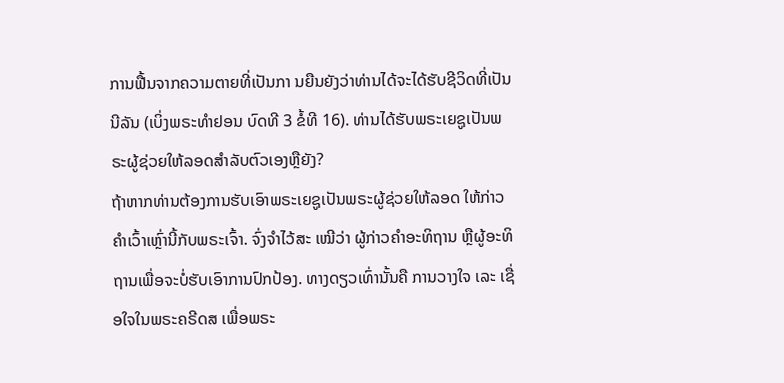ການຟື້ນຈາກຄວາມຕາຍທີ່ເປັນກາ ນຍືນຍັງວ່າທ່ານໄດ້ຈະໄດ້ຮັບຊີວິດທີ່ເປັນນີລັນ (ເບິ່ງພຣະທຳຢອນ ບົດທີ 3 ຂໍ້ທີ 16). ທ່ານໄດ້ຮັບພຣະເຍຊູເປັນພຣະຜູ້ຊ່ວຍໃຫ້ລອດສຳລັບຕົວເອງຫຼືຍັງ?
ຖ້າຫາກທ່ານຕ້ອງການຮັບເອົາພຣະເຍຊູເປັນພຣະຜູ້ຊ່ວຍໃຫ້ລອດ ໃຫ້ກ່າວຄຳເວົ້າເຫຼົ່ານີ້ກັບພຣະເຈົ້າ. ຈົ່ງຈຳໄວ້ສະ ເໝີວ່າ ຜູ້ກ່າວຄຳອະທິຖານ ຫຼືຜູ້ອະທິຖານເພື່ອຈະບໍ່ຮັບເອົາການປົກປ້ອງ. ທາງດຽວເທົ່ານັ້ນຄື ການວາງໃຈ ເລະ ເຊື່ອໃຈໃນພຣະຄຣີດສ ເພື່ອພຣະ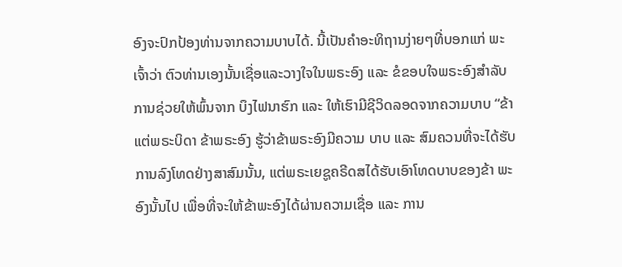ອົງຈະປົກປ້ອງທ່ານຈາກຄວາມບາບໄດ້. ນີ້ເປັນຄຳອະທິຖານງ່າຍໆທີ່ບອກແກ່ ພະເຈົ້າວ່າ ຕົວທ່ານເອງນັ້ນເຊື່ອແລະວາງໃຈໃນພຣະອົງ ແລະ ຂໍຂອບໃຈພຣະອົງສຳລັບການຊ່ວຍໃຫ້ພົ້ນຈາກ ບຶງໄຟນາຮົກ ແລະ ໃຫ້ເຮົາມີຊີວິດລອດຈາກຄວາມບາບ “ຂ້າແຕ່ພຣະບິດາ ຂ້າພຣະອົງ ຮູ້ວ່າຂ້າພຣະອົງມີຄວາມ ບາບ ແລະ ສົມຄວນທີ່ຈະໄດ້ຮັບການລົງໂທດຢ່າງສາສົມນັ້ນ, ແຕ່ພຣະເຍຊູຄຣີດສໄດ້ຮັບເອົາໂທດບາບຂອງຂ້າ ພະອົງນັ້ນໄປ ເພື່ອທີ່ຈະໃຫ້ຂ້າພະອົງໄດ້ຜ່ານຄວາມເຊື່ອ ແລະ ການ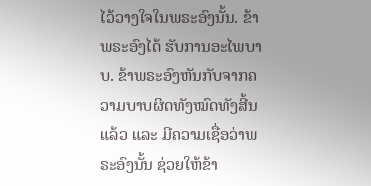ໄວ້ວາງໃຈໃນພຣະອົງນັ້ນ. ຂ້າພຣະອົງໄດ້ ຮັບການອະໄພບາບ. ຂ້າພຣະອົງຫັນກັບຈາກຄວາມບາບຜິດທັງໝົດທັງສີ້ນແລ້ວ ແລະ ມີຄວາມເຊື່ອວ່າພຣະອົງນັ້ນ ຊ່ວຍໃຫ້ຂ້າ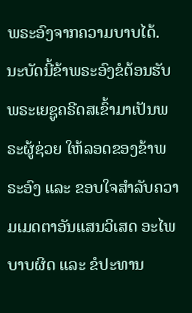ພຣະອົງຈາກຄວາມບາບໄດ້. ນະບັດນີ້ຂ້າພຣະອົງຂໍຕ້ອນຮັບພຣະເຍຊູຄຣີດສເຂົ້າມາເປັນພຣະຜູ້ຊ່ວຍ ໃຫ້ລອດຂອງຂ້າພຣະອົງ ແລະ ຂອບໃຈສຳລັບຄວາມເມດຕາອັນແສນວິເສດ ອະໄພບາບຜິດ ແລະ ຂໍປະທານ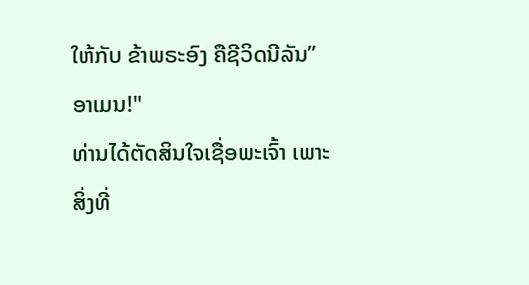ໃຫ້ກັບ ຂ້າພຣະອົງ ຄືຊີວິດນີລັນ” ອາເມນ!"
ທ່ານໄດ້ຕັດສິນໃຈເຊື່ອພະເຈົ້າ ເພາະສິ່ງທີ່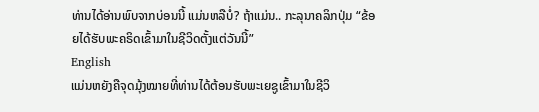ທ່ານໄດ້ອ່ານພົບຈາກບ່ອນນີ້ ແມ່ນຫລືບໍ່? ຖ້າແມ່ນ.. ກະລຸນາຄລິກປຸ່ມ “ຂ້ອຍໄດ້ຮັບພະຄຣິດເຂົ້າມາໃນຊີວິດຕັ້ງແຕ່ວັນນີ້”
English
ແມ່ນຫຍັງຄືຈຸດມຸ້ງໝາຍທີ່ທ່ານໄດ້ຕ້ອນຮັບພະເຍຊູເຂົ້າມາໃນຊີວິ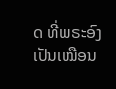ດ ທີ່ພຣະອົງເປັນເໝືອນ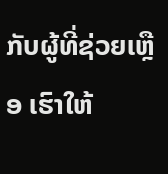ກັບຜູ້ທີ່ຊ່ວຍເຫຼືອ ເຮົາໃຫ້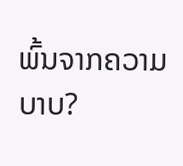ພົ້ນຈາກຄວາມບາບ?